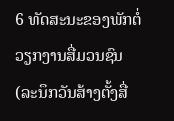6 ທັດສະນະຂອງພັກຕໍ່ວຽກງານສື່ມວນຊົນ
(ລະນຶກວັນສ້າງຕັ້ງສື່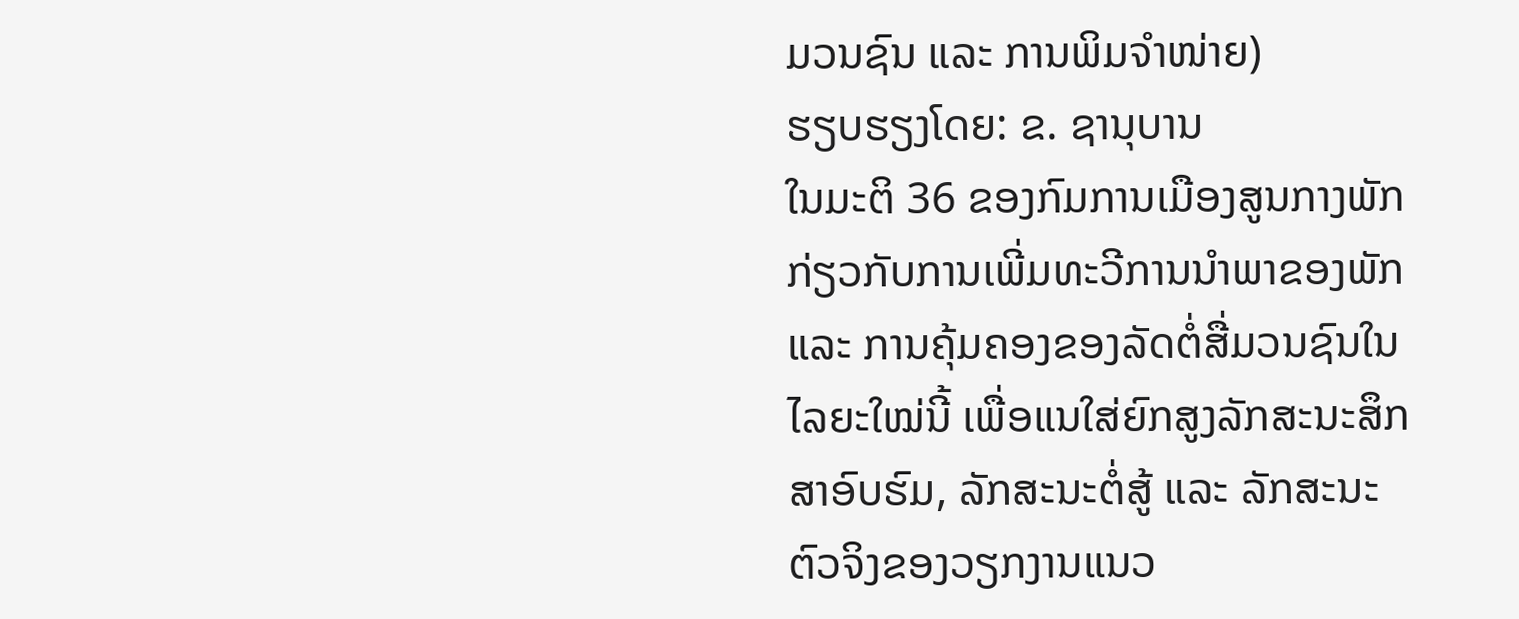ມວນຊົນ ແລະ ການພິມຈຳໜ່າຍ)
ຮຽບຮຽງໂດຍ: ຂ. ຊານຸບານ
ໃນມະຕິ 36 ຂອງກົມການເມືອງສູນກາງພັກກ່ຽວກັບການເພີ່ມທະວີການນຳພາຂອງພັກ ແລະ ການຄຸ້ມຄອງຂອງລັດຕໍ່ສື່ມວນຊົນໃນໄລຍະໃໝ່ນີ້ ເພື່ອແນໃສ່ຍົກສູງລັກສະນະສຶກສາອົບຮົມ, ລັກສະນະຕໍ່ສູ້ ແລະ ລັກສະນະຕົວຈິງຂອງວຽກງານແນວ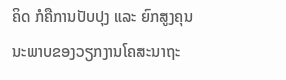ຄິດ ກໍຄືການປັບປຸງ ແລະ ຍົກສູງຄຸນນະພາບຂອງວຽກງານໂຄສະນາຖະ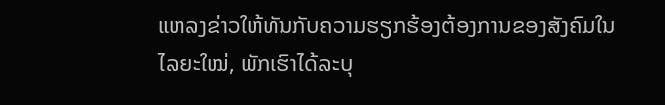ແຫລງຂ່າວໃຫ້ທັນກັບຄວາມຮຽກຮ້ອງຕ້ອງການຂອງສັງຄົມໃນໄລຍະໃໝ່, ພັກເຮົາໄດ້ລະບຸ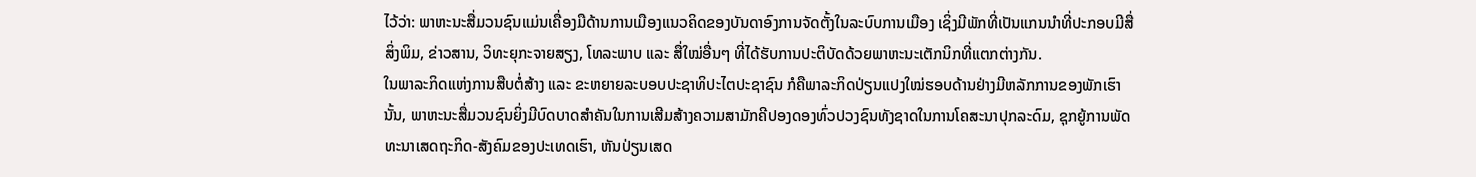ໄວ້ວ່າ: ພາຫະນະສື່ມວນຊົນແມ່ນເຄື່ອງມືດ້ານການເມືອງແນວຄິດຂອງບັນດາອົງການຈັດຕັ້ງໃນລະບົບການເມືອງ ເຊິ່ງມີພັກທີ່ເປັນແກນນຳທີ່ປະກອບມີສື່ສິ່ງພິມ, ຂ່າວສານ, ວິທະຍຸກະຈາຍສຽງ, ໂທລະພາບ ແລະ ສື່ໃໝ່ອື່ນໆ ທີ່ໄດ້ຮັບການປະຕິບັດດ້ວຍພາຫະນະເຕັກນິກທີ່ແຕກຕ່າງກັນ.
ໃນພາລະກິດແຫ່ງການສືບຕໍ່ສ້າງ ແລະ ຂະຫຍາຍລະບອບປະຊາທິປະໄຕປະຊາຊົນ ກໍຄືພາລະກິດປ່ຽນແປງໃໝ່ຮອບດ້ານຢ່າງມີຫລັກການຂອງພັກເຮົານັ້ນ, ພາຫະນະສື່ມວນຊົນຍິ່ງມີບົດບາດສຳຄັນໃນການເສີມສ້າງຄວາມສາມັກຄີປອງດອງທົ່ວປວງຊົນທັງຊາດໃນການໂຄສະນາປຸກລະດົມ, ຊຸກຍູ້ການພັດທະນາເສດຖະກິດ-ສັງຄົມຂອງປະເທດເຮົາ, ຫັນປ່ຽນເສດ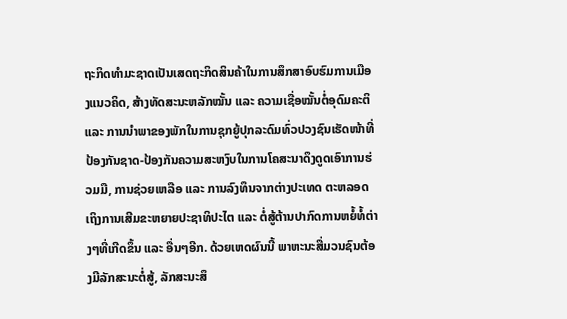ຖະກິດທຳມະຊາດເປັນເສດຖະກິດສິນຄ້າໃນການສຶກສາອົບຮົມການເມືອງແນວຄິດ, ສ້າງທັດສະນະຫລັກໝັ້ນ ແລະ ຄວາມເຊື່ອໝັ້ນຕໍ່ອຸດົມຄະຕິ ແລະ ການນຳພາຂອງພັກໃນການຊຸກຍູ້ປຸກລະດົມທົ່ວປວງຊົນເຮັດໜ້າທີ່ປ້ອງກັນຊາດ-ປ້ອງກັນຄວາມສະຫງົບໃນການໂຄສະນາດຶງດູດເອົາການຮ່ວມມື, ການຊ່ວຍເຫລືອ ແລະ ການລົງທຶນຈາກຕ່າງປະເທດ ຕະຫລອດເຖິງການເສີມຂະຫຍາຍປະຊາທິປະໄຕ ແລະ ຕໍ່ສູ້ຕ້ານປາກົດການຫຍໍ້ທໍ້ຕ່າງໆທີ່ເກີດຂຶ້ນ ແລະ ອື່ນໆອີກ. ດ້ວຍເຫດຜົນນີ້ ພາຫະນະສື່ມວນຊົນຕ້ອງມີລັກສະນະຕໍ່ສູ້, ລັກສະນະສຶ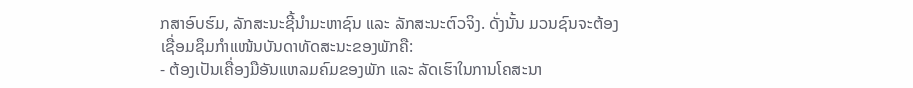ກສາອົບຮົມ, ລັກສະນະຊີ້ນຳມະຫາຊົນ ແລະ ລັກສະນະຕົວຈິງ. ດັ່ງນັ້ນ ມວນຊົນຈະຕ້ອງເຊື່ອມຊຶມກຳແໜ້ນບັນດາທັດສະນະຂອງພັກຄື:
- ຕ້ອງເປັນເຄື່ອງມືອັນແຫລມຄົມຂອງພັກ ແລະ ລັດເຮົາໃນການໂຄສະນາ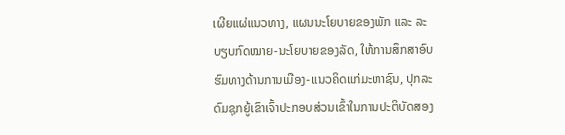ເຜີຍແຜ່ແນວທາງ, ແຜນນະໂຍບາຍຂອງພັກ ແລະ ລະບຽບກົດໝາຍ-ນະໂຍບາຍຂອງລັດ, ໃຫ້ການສຶກສາອົບຮົມທາງດ້ານການເມືອງ-ແນວຄິດແກ່ມະຫາຊົນ, ປຸກລະດົມຊຸກຍູ້ເຂົາເຈົ້າປະກອບສ່ວນເຂົ້າໃນການປະຕິບັດສອງ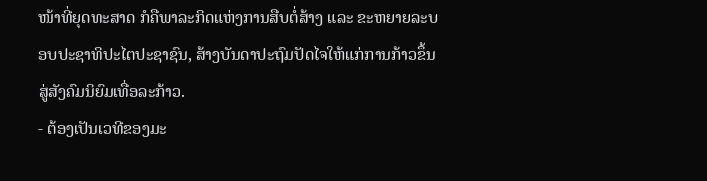ໜ້າທີ່ຍຸດທະສາດ ກໍຄືພາລະກິດແຫ່ງການສືບຕໍ່ສ້າງ ແລະ ຂະຫຍາຍລະບອບປະຊາທິປະໄຕປະຊາຊົນ, ສ້າງບັນດາປະຖົມປັດໄຈໃຫ້ແກ່ການກ້າວຂຶ້ນສູ່ສັງຄົມນິຍົມເທື່ອລະກ້າວ.
- ຕ້ອງເປັນເວທີຂອງມະ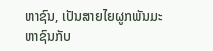ຫາຊົນ, ເປັນສາຍໄຍຜູກພັນມະຫາຊົນກັບ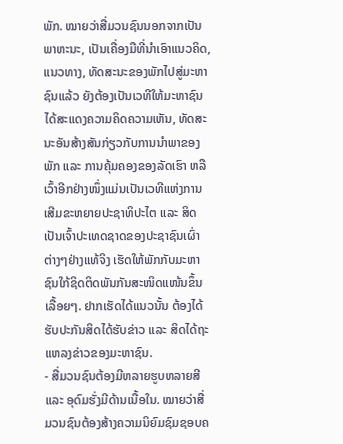ພັກ. ໝາຍວ່າສື່ມວນຊົນນອກຈາກເປັນພາຫະນະ, ເປັນເຄື່ອງມືທີ່ນຳເອົາແນວຄິດ, ແນວທາງ, ທັດສະນະຂອງພັກໄປສູ່ມະຫາຊົນແລ້ວ ຍັງຕ້ອງເປັນເວທີໃຫ້ມະຫາຊົນໄດ້ສະແດງຄວາມຄິດຄວາມເຫັນ, ທັດສະນະອັນສ້າງສັນກ່ຽວກັບການນຳພາຂອງພັກ ແລະ ການຄຸ້ມຄອງຂອງລັດເຮົາ ຫລື ເວົ້າອີກຢ່າງໜຶ່ງແມ່ນເປັນເວທີແຫ່ງການເສີມຂະຫຍາຍປະຊາທິປະໄຕ ແລະ ສິດເປັນເຈົ້າປະເທດຊາດຂອງປະຊາຊົນເຜົ່າຕ່າງໆຢ່າງແທ້ຈິງ ເຮັດໃຫ້ພັກກັບມະຫາຊົນໃກ້ຊິດຕິດພັນກັນສະໜິດແໜ້ນຂຶ້ນເລື້ອຍໆ. ຢາກເຮັດໄດ້ແນວນັ້ນ ຕ້ອງໄດ້ຮັບປະກັນສິດໄດ້ຮັບຂ່າວ ແລະ ສິດໄດ້ຖະແຫລງຂ່າວຂອງມະຫາຊົນ.
- ສື່ມວນຊົນຕ້ອງມີຫລາຍຮູບຫລາຍສີ ແລະ ອຸດົມຮັ່ງມີດ້ານເນື້ອໃນ. ໝາຍວ່າສື່ມວນຊົນຕ້ອງສ້າງຄວາມນິຍົມຊົມຊອບຄ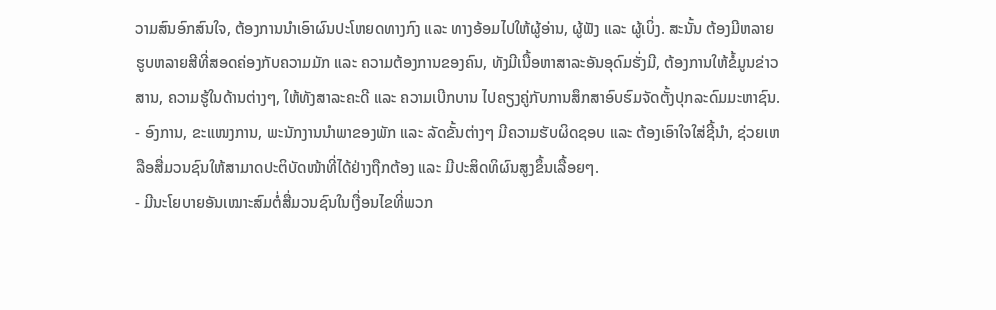ວາມສົນອົກສົນໃຈ, ຕ້ອງການນຳເອົາຜົນປະໂຫຍດທາງກົງ ແລະ ທາງອ້ອມໄປໃຫ້ຜູ້ອ່ານ, ຜູ້ຟັງ ແລະ ຜູ້ເບິ່ງ. ສະນັ້ນ ຕ້ອງມີຫລາຍຮູບຫລາຍສີທີ່ສອດຄ່ອງກັບຄວາມມັກ ແລະ ຄວາມຕ້ອງການຂອງຄົນ, ທັງມີເນື້ອຫາສາລະອັນອຸດົມຮັ່ງມີ, ຕ້ອງການໃຫ້ຂໍ້ມູນຂ່າວສານ, ຄວາມຮູ້ໃນດ້ານຕ່າງໆ, ໃຫ້ທັງສາລະຄະດີ ແລະ ຄວາມເບີກບານ ໄປຄຽງຄູ່ກັບການສຶກສາອົບຮົມຈັດຕັ້ງປຸກລະດົມມະຫາຊົນ.
- ອົງການ, ຂະແໜງການ, ພະນັກງານນຳພາຂອງພັກ ແລະ ລັດຂັ້ນຕ່າງໆ ມີຄວາມຮັບຜິດຊອບ ແລະ ຕ້ອງເອົາໃຈໃສ່ຊີ້ນຳ, ຊ່ວຍເຫລືອສື່ມວນຊົນໃຫ້ສາມາດປະຕິບັດໜ້າທີ່ໄດ້ຢ່າງຖືກຕ້ອງ ແລະ ມີປະສິດທິຜົນສູງຂຶ້ນເລື້ອຍໆ.
- ມີນະໂຍບາຍອັນເໝາະສົມຕໍ່ສື່ມວນຊົນໃນເງື່ອນໄຂທີ່ພວກ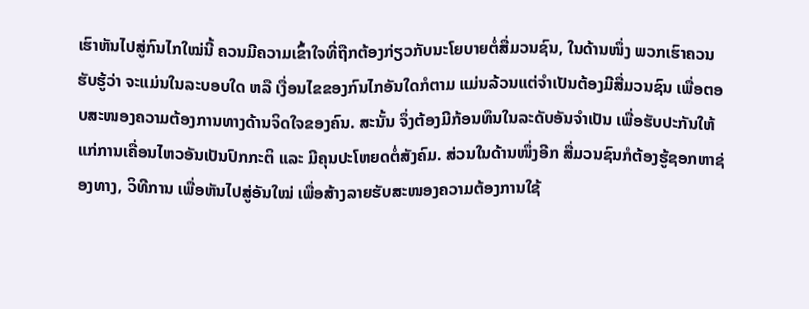ເຮົາຫັນໄປສູ່ກົນໄກໃໝ່ນີ້ ຄວນມີຄວາມເຂົ້າໃຈທີ່ຖືກຕ້ອງກ່ຽວກັບນະໂຍບາຍຕໍ່ສື່ມວນຊົນ, ໃນດ້ານໜຶ່ງ ພວກເຮົາຄວນຮັບຮູ້ວ່າ ຈະແມ່ນໃນລະບອບໃດ ຫລື ເງື່ອນໄຂຂອງກົນໄກອັນໃດກໍຕາມ ແມ່ນລ້ວນແຕ່ຈຳເປັນຕ້ອງມີສື່ມວນຊົນ ເພື່ອຕອບສະໜອງຄວາມຕ້ອງການທາງດ້ານຈິດໃຈຂອງຄົນ. ສະນັ້ນ ຈຶ່ງຕ້ອງມີກ້ອນທຶນໃນລະດັບອັນຈຳເປັນ ເພື່ອຮັບປະກັນໃຫ້ແກ່ການເຄື່ອນໄຫວອັນເປັນປົກກະຕິ ແລະ ມີຄຸນປະໂຫຍດຕໍ່ສັງຄົມ. ສ່ວນໃນດ້ານໜຶ່ງອີກ ສື່ມວນຊົນກໍຕ້ອງຮູ້ຊອກຫາຊ່ອງທາງ, ວິທີການ ເພື່ອຫັນໄປສູ່ອັນໃໝ່ ເພື່ອສ້າງລາຍຮັບສະໜອງຄວາມຕ້ອງການໃຊ້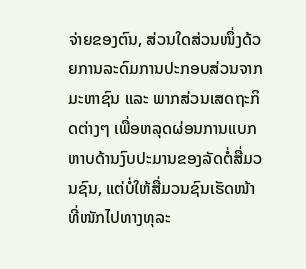ຈ່າຍຂອງຕົນ, ສ່ວນໃດສ່ວນໜຶ່ງດ້ວຍການລະດົມການປະກອບສ່ວນຈາກມະຫາຊົນ ແລະ ພາກສ່ວນເສດຖະກິດຕ່າງໆ ເພື່ອຫລຸດຜ່ອນການແບກຫາບດ້ານງົບປະມານຂອງລັດຕໍ່ສື່ມວນຊົນ, ແຕ່ບໍ່ໃຫ້ສື່ມວນຊົນເຮັດໜ້າທີ່ໜັກໄປທາງທຸລະ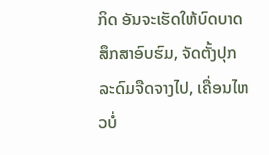ກິດ ອັນຈະເຮັດໃຫ້ບົດບາດສຶກສາອົບຮົມ, ຈັດຕັ້ງປຸກລະດົມຈືດຈາງໄປ, ເຄື່ອນໄຫວບໍ່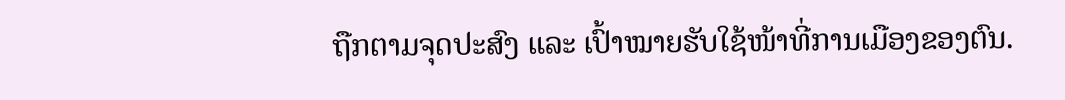ຖືກຕາມຈຸດປະສົງ ແລະ ເປົ້າໝາຍຮັບໃຊ້ໜ້າທີ່ການເມືອງຂອງຕົນ.